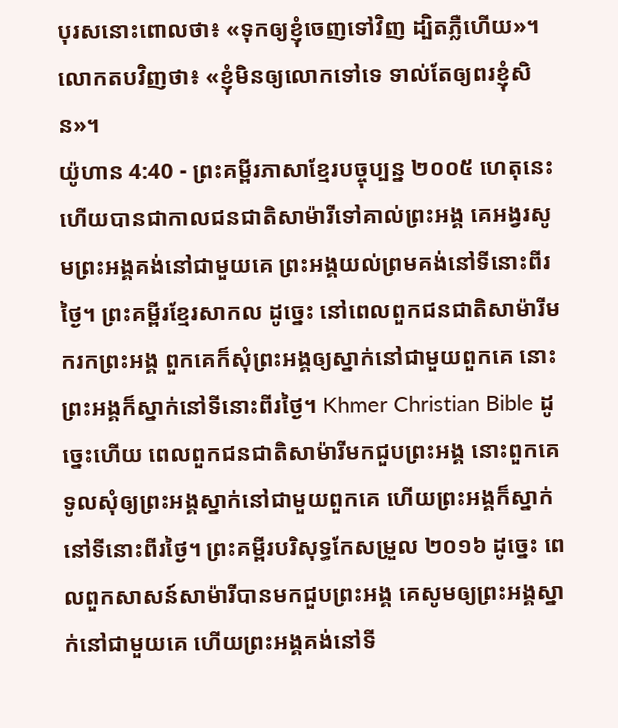បុរសនោះពោលថា៖ «ទុកឲ្យខ្ញុំចេញទៅវិញ ដ្បិតភ្លឺហើយ»។ លោកតបវិញថា៖ «ខ្ញុំមិនឲ្យលោកទៅទេ ទាល់តែឲ្យពរខ្ញុំសិន»។
យ៉ូហាន 4:40 - ព្រះគម្ពីរភាសាខ្មែរបច្ចុប្បន្ន ២០០៥ ហេតុនេះហើយបានជាកាលជនជាតិសាម៉ារីទៅគាល់ព្រះអង្គ គេអង្វរសូមព្រះអង្គគង់នៅជាមួយគេ ព្រះអង្គយល់ព្រមគង់នៅទីនោះពីរថ្ងៃ។ ព្រះគម្ពីរខ្មែរសាកល ដូច្នេះ នៅពេលពួកជនជាតិសាម៉ារីមករកព្រះអង្គ ពួកគេក៏សុំព្រះអង្គឲ្យស្នាក់នៅជាមួយពួកគេ នោះព្រះអង្គក៏ស្នាក់នៅទីនោះពីរថ្ងៃ។ Khmer Christian Bible ដូច្នេះហើយ ពេលពួកជនជាតិសាម៉ារីមកជួបព្រះអង្គ នោះពួកគេទូលសុំឲ្យព្រះអង្គស្នាក់នៅជាមួយពួកគេ ហើយព្រះអង្គក៏ស្នាក់នៅទីនោះពីរថ្ងៃ។ ព្រះគម្ពីរបរិសុទ្ធកែសម្រួល ២០១៦ ដូច្នេះ ពេលពួកសាសន៍សាម៉ារីបានមកជួបព្រះអង្គ គេសូមឲ្យព្រះអង្គស្នាក់នៅជាមួយគេ ហើយព្រះអង្គគង់នៅទី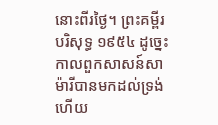នោះពីរថ្ងៃ។ ព្រះគម្ពីរបរិសុទ្ធ ១៩៥៤ ដូច្នេះ កាលពួកសាសន៍សាម៉ារីបានមកដល់ទ្រង់ហើយ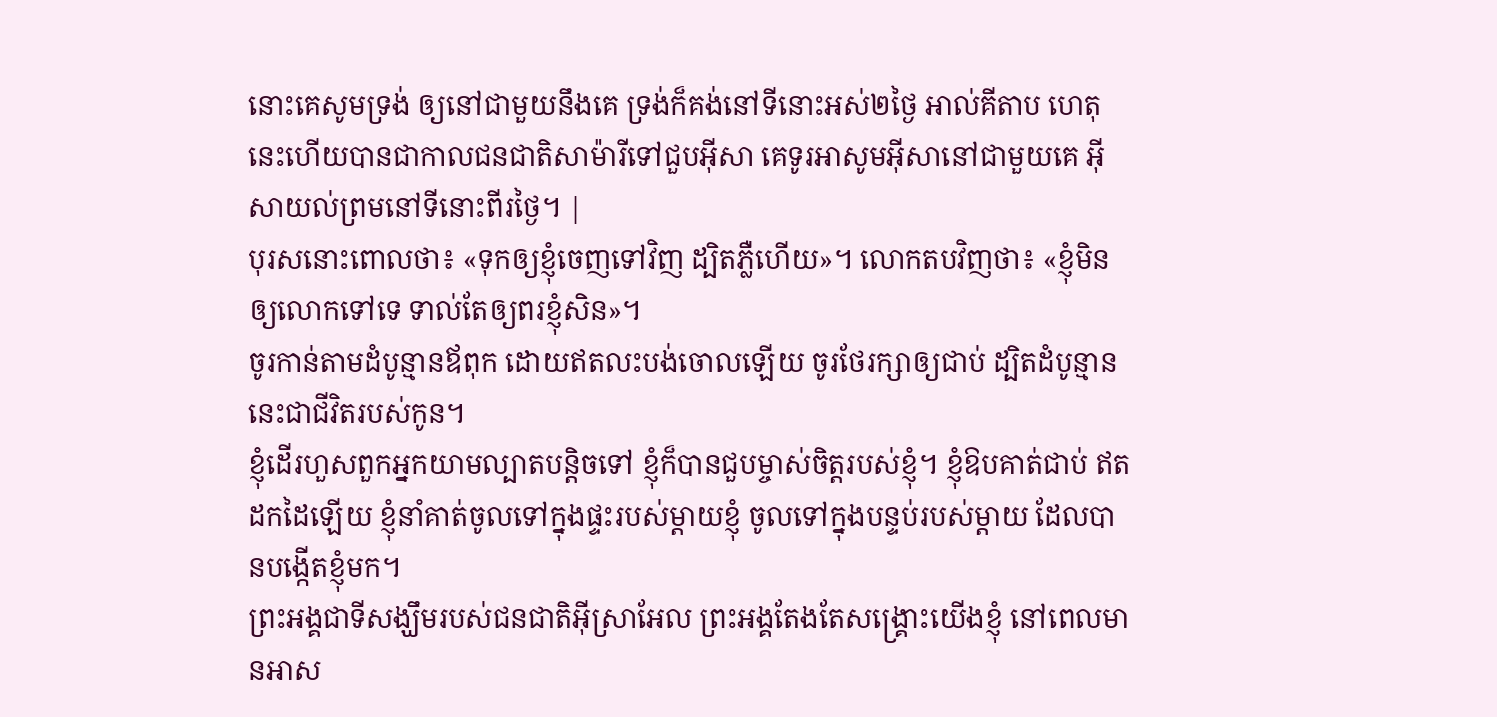នោះគេសូមទ្រង់ ឲ្យនៅជាមួយនឹងគេ ទ្រង់ក៏គង់នៅទីនោះអស់២ថ្ងៃ អាល់គីតាប ហេតុនេះហើយបានជាកាលជនជាតិសាម៉ារីទៅជួបអ៊ីសា គេទូរអាសូមអ៊ីសានៅជាមួយគេ អ៊ីសាយល់ព្រមនៅទីនោះពីរថ្ងៃ។ |
បុរសនោះពោលថា៖ «ទុកឲ្យខ្ញុំចេញទៅវិញ ដ្បិតភ្លឺហើយ»។ លោកតបវិញថា៖ «ខ្ញុំមិនឲ្យលោកទៅទេ ទាល់តែឲ្យពរខ្ញុំសិន»។
ចូរកាន់តាមដំបូន្មានឪពុក ដោយឥតលះបង់ចោលឡើយ ចូរថែរក្សាឲ្យជាប់ ដ្បិតដំបូន្មាននេះជាជីវិតរបស់កូន។
ខ្ញុំដើរហួសពួកអ្នកយាមល្បាតបន្តិចទៅ ខ្ញុំក៏បានជួបម្ចាស់ចិត្តរបស់ខ្ញុំ។ ខ្ញុំឱបគាត់ជាប់ ឥតដកដៃឡើយ ខ្ញុំនាំគាត់ចូលទៅក្នុងផ្ទះរបស់ម្ដាយខ្ញុំ ចូលទៅក្នុងបន្ទប់របស់ម្ដាយ ដែលបានបង្កើតខ្ញុំមក។
ព្រះអង្គជាទីសង្ឃឹមរបស់ជនជាតិអ៊ីស្រាអែល ព្រះអង្គតែងតែសង្គ្រោះយើងខ្ញុំ នៅពេលមានអាស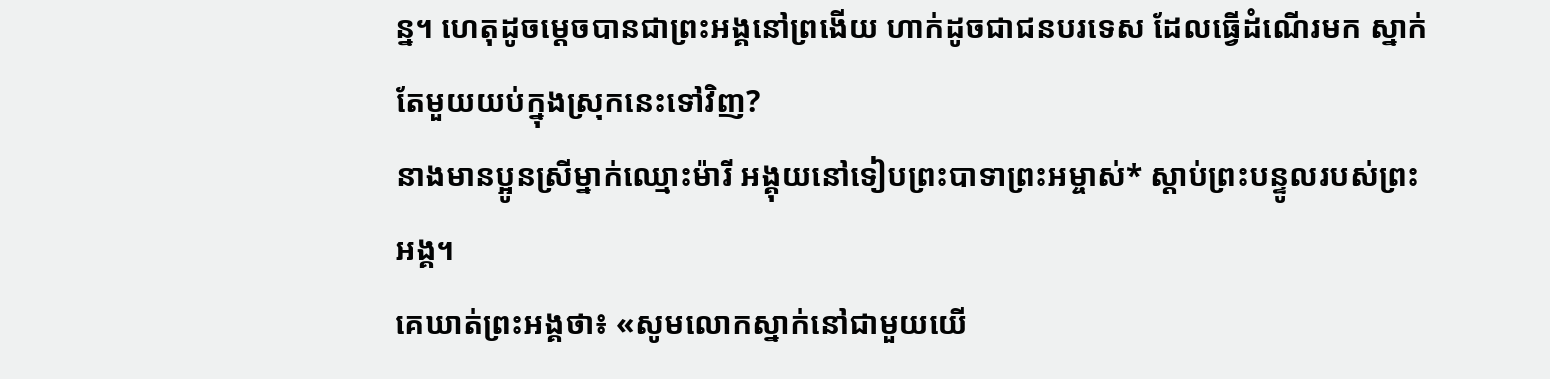ន្ន។ ហេតុដូចម្ដេចបានជាព្រះអង្គនៅព្រងើយ ហាក់ដូចជាជនបរទេស ដែលធ្វើដំណើរមក ស្នាក់តែមួយយប់ក្នុងស្រុកនេះទៅវិញ?
នាងមានប្អូនស្រីម្នាក់ឈ្មោះម៉ារី អង្គុយនៅទៀបព្រះបាទាព្រះអម្ចាស់* ស្ដាប់ព្រះបន្ទូលរបស់ព្រះអង្គ។
គេឃាត់ព្រះអង្គថា៖ «សូមលោកស្នាក់នៅជាមួយយើ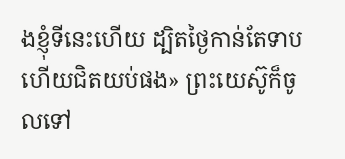ងខ្ញុំទីនេះហើយ ដ្បិតថ្ងៃកាន់តែទាប ហើយជិតយប់ផង» ព្រះយេស៊ូក៏ចូលទៅ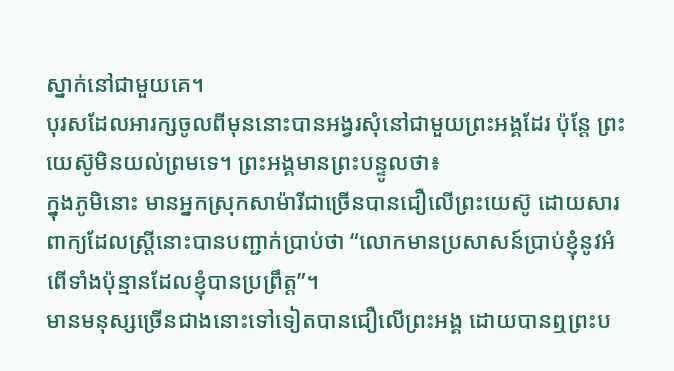ស្នាក់នៅជាមួយគេ។
បុរសដែលអារក្សចូលពីមុននោះបានអង្វរសុំនៅជាមួយព្រះអង្គដែរ ប៉ុន្តែ ព្រះយេស៊ូមិនយល់ព្រមទេ។ ព្រះអង្គមានព្រះបន្ទូលថា៖
ក្នុងភូមិនោះ មានអ្នកស្រុកសាម៉ារីជាច្រើនបានជឿលើព្រះយេស៊ូ ដោយសារពាក្យដែលស្ត្រីនោះបានបញ្ជាក់ប្រាប់ថា “លោកមានប្រសាសន៍ប្រាប់ខ្ញុំនូវអំពើទាំងប៉ុន្មានដែលខ្ញុំបានប្រព្រឹត្ត”។
មានមនុស្សច្រើនជាងនោះទៅទៀតបានជឿលើព្រះអង្គ ដោយបានឮព្រះប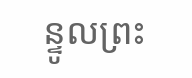ន្ទូលព្រះ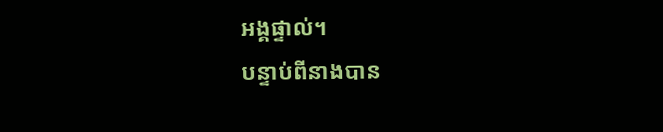អង្គផ្ទាល់។
បន្ទាប់ពីនាងបាន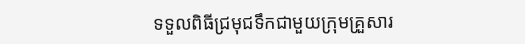ទទួលពិធីជ្រមុជទឹកជាមួយក្រុមគ្រួសារ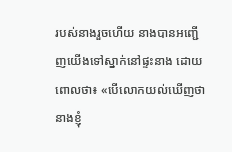របស់នាងរួចហើយ នាងបានអញ្ជើញយើងទៅស្នាក់នៅផ្ទះនាង ដោយពោលថា៖ «បើលោកយល់ឃើញថា នាងខ្ញុំ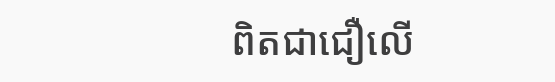ពិតជាជឿលើ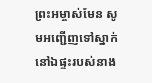ព្រះអម្ចាស់មែន សូមអញ្ជើញទៅស្នាក់នៅឯផ្ទះរបស់នាង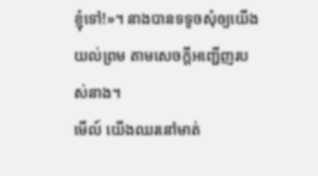ខ្ញុំទៅ!»។ នាងបានទទូចសុំឲ្យយើងយល់ព្រម តាមសេចក្ដីអញ្ជើញរបស់នាង។
មើល៍ យើងឈរនៅមាត់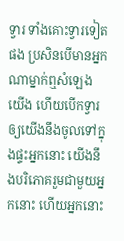ទ្វារ ទាំងគោះទ្វារទៀតផង ប្រសិនបើមានអ្នកណាម្នាក់ឮសំឡេងយើង ហើយបើកទ្វារឲ្យយើងនឹងចូលទៅក្នុងផ្ទះអ្នកនោះ យើងនឹងបរិភោគរួមជាមួយអ្នកនោះ ហើយអ្នកនោះ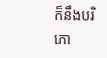ក៏នឹងបរិភោ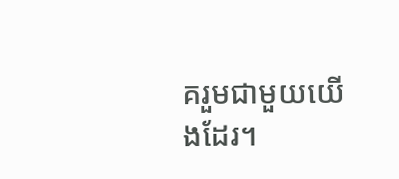គរួមជាមួយយើងដែរ។